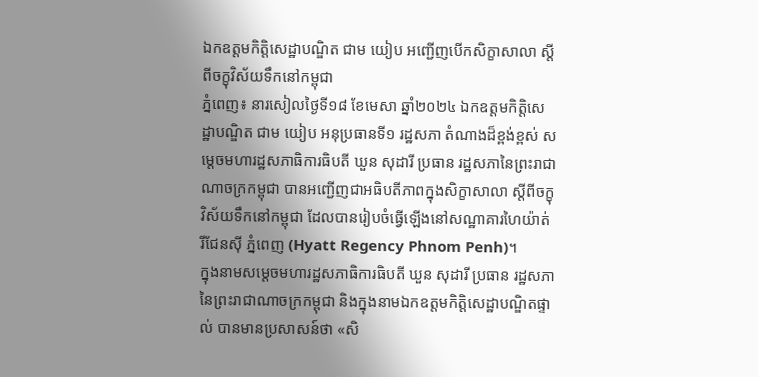ឯកឧត្តមកិត្តិសេដ្ឋាបណ្ឌិត ជាម យៀប អញ្ជើញបើកសិក្ខាសាលា ស្តីពីចក្ខុវិស័យទឹកនៅកម្ពុជា
ភ្នំពេញ៖ នារសៀលថ្ងៃទី១៨ ខែមេសា ឆ្នាំ២០២៤ ឯកឧត្តមកិត្តិសេដ្ឋាបណ្ឌិត ជាម យៀប អនុប្រធានទី១ រដ្ឋសភា តំណាងដ៏ខ្ពង់ខ្ពស់ សម្ដេចមហារដ្ឋសភាធិការធិបតី ឃួន សុដារី ប្រធាន រដ្ឋសភានៃព្រះរាជាណាចក្រកម្ពុជា បានអញ្ជើញជាអធិបតីភាពក្នុងសិក្ខាសាលា ស្តីពីចក្ខុវិស័យទឹកនៅកម្ពុជា ដែលបានរៀបចំធ្វើឡើងនៅសណ្ឋាគារហៃយ៉ាត់ រីជែនស៊ី ភ្នំពេញ (Hyatt Regency Phnom Penh)។
ក្នុងនាមសម្ដេចមហារដ្ឋសភាធិការធិបតី ឃួន សុដារី ប្រធាន រដ្ឋសភានៃព្រះរាជាណាចក្រកម្ពុជា និងក្នុងនាមឯកឧត្តមកិត្តិសេដ្ឋាបណ្ឌិតផ្ទាល់ បានមានប្រសាសន៍ថា «សិ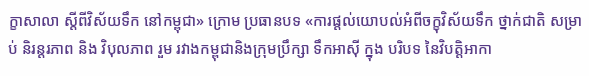ក្ខាសាលា ស្តីពីវិស័យទឹក នៅកម្ពុជា» ក្រោម ប្រធានបទ «ការផ្តល់យោបល់អំពីចក្ខុវិស័យទឹក ថ្នាក់ជាតិ សម្រាប់ និរន្តរភាព និង វិបុលភាព រួម រវាងកម្ពុជានិងក្រុមប្រឹក្សា ទឹកអាស៊ី ក្នុង បរិបទ នៃវិបត្តិអាកា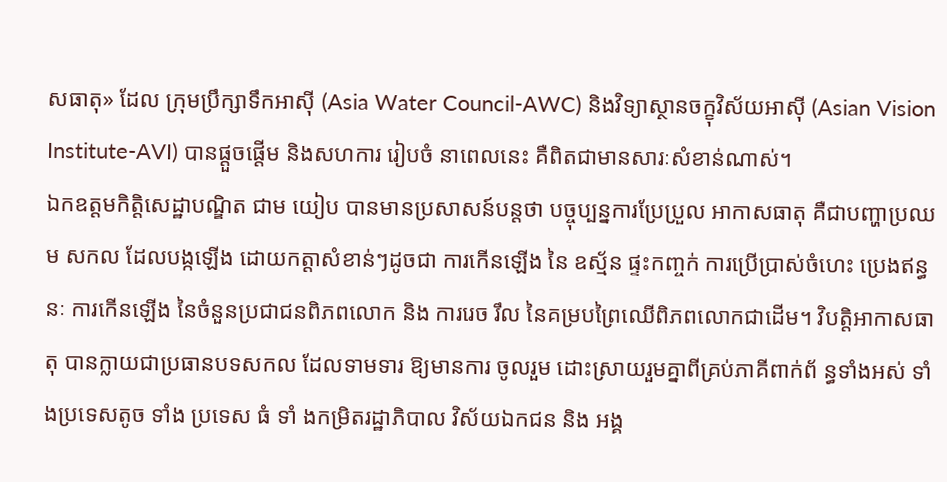សធាតុ» ដែល ក្រុមប្រឹក្សាទឹកអាស៊ី (Asia Water Council-AWC) និងវិទ្យាស្ថានចក្ខុវិស័យអាស៊ី (Asian Vision Institute-AVI) បានផ្តួចផ្តើម និងសហការ រៀបចំ នាពេលនេះ គឺពិតជាមានសារៈសំខាន់ណាស់។
ឯកឧត្តមកិត្តិសេដ្ឋាបណ្ឌិត ជាម យៀប បានមានប្រសាសន៍បន្តថា បច្ចុប្បន្នការប្រែប្រួល អាកាសធាតុ គឺជាបញ្ហាប្រឈម សកល ដែលបង្កឡើង ដោយកត្តាសំខាន់ៗដូចជា ការកើនឡើង នៃ ឧស្ម័ន ផ្ទះកញ្ចក់ ការប្រើប្រាស់ចំហេះ ប្រេងឥន្ធនៈ ការកើនឡើង នៃចំនួនប្រជាជនពិភពលោក និង ការរេច រឹល នៃគម្របព្រៃឈើពិភពលោកជាដើម។ វិបត្តិអាកាសធាតុ បានក្លាយជាប្រធានបទសកល ដែលទាមទារ ឱ្យមានការ ចូលរួម ដោះស្រាយរួមគ្នាពីគ្រប់ភាគីពាក់ព័ ន្ធទាំងអស់ ទាំងប្រទេសតូច ទាំង ប្រទេស ធំ ទាំ ងកម្រិតរដ្ឋាភិបាល វិស័យឯកជន និង អង្គ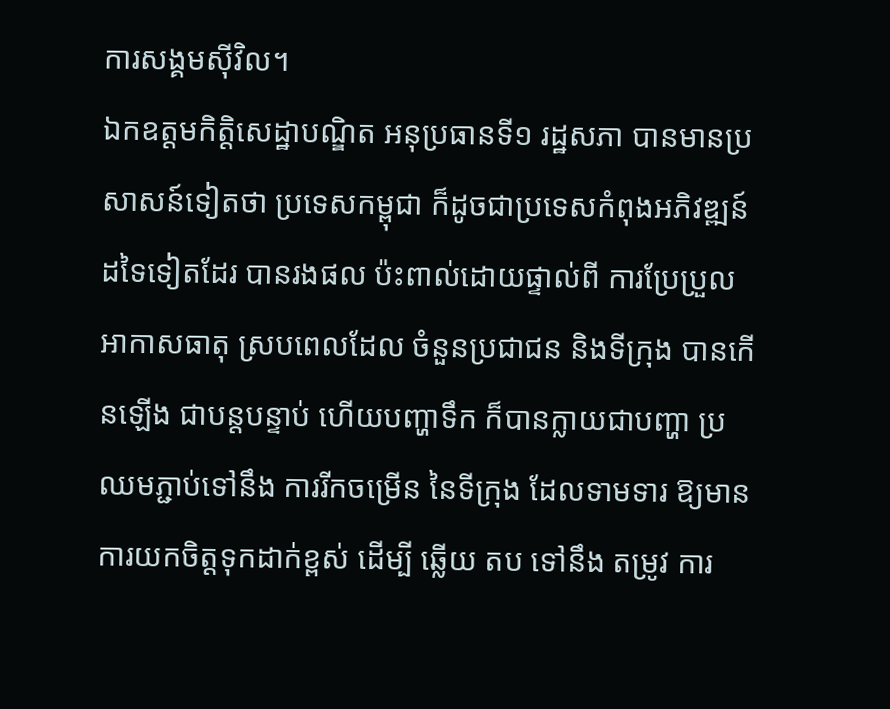ការសង្គមស៊ីវិល។
ឯកឧត្តមកិត្តិសេដ្ឋាបណ្ឌិត អនុប្រធានទី១ រដ្ឋសភា បានមានប្រសាសន៍ទៀតថា ប្រទេសកម្ពុជា ក៏ដូចជាប្រទេសកំពុងអភិវឌ្ឍន៍ដទៃទៀតដែរ បានរងផល ប៉ះពាល់ដោយផ្ទាល់ពី ការប្រែប្រួលអាកាសធាតុ ស្របពេលដែល ចំនួនប្រជាជន និងទីក្រុង បានកើនឡើង ជាបន្តបន្ទាប់ ហើយបញ្ហាទឹក ក៏បានក្លាយជាបញ្ហា ប្រឈមភ្ជាប់ទៅនឹង ការរីកចម្រើន នៃទីក្រុង ដែលទាមទារ ឱ្យមានការយកចិត្តទុកដាក់ខ្ពស់ ដើម្បី ឆ្លើយ តប ទៅនឹង តម្រូវ ការ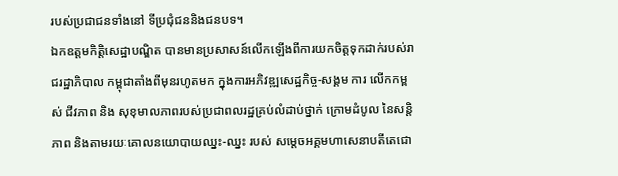របស់ប្រជាជនទាំងនៅ ទីប្រជុំជននិងជនបទ។
ឯកឧត្តមកិត្តិសេដ្ឋាបណ្ឌិត បានមានប្រសាសន៍លើកឡើងពីការយកចិត្តទុកដាក់របស់រាជរដ្ឋាភិបាល កម្ពុជាតាំងពីមុនរហូតមក ក្នុងការអភិវឌ្ឍសេដ្ឋកិច្ច-សង្គម ការ លើកកម្ពស់ ជីវភាព និង សុខុមាលភាពរបស់ប្រជាពលរដ្ឋគ្រប់លំដាប់ថ្នាក់ ក្រោមដំបូល នៃសន្តិភាព និងតាមរយៈគោលនយោបាយឈ្នះ-ឈ្នះ របស់ សម្តេចអគ្គមហាសេនាបតីតេជោ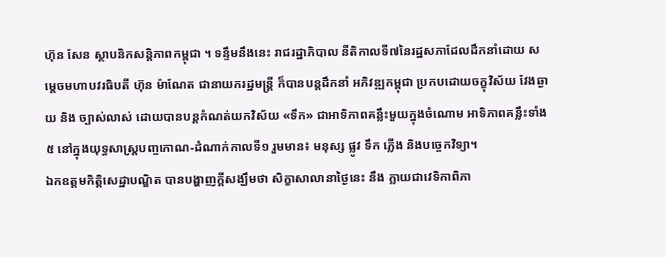ហ៊ុន សែន ស្ថាបនិកសន្តិភាពកម្ពុជា ។ ទន្ទឹមនឹងនេះ រាជរដ្ឋាភិបាល នីតិកាលទី៧នៃរដ្ឋសភាដែលដឹកនាំដោយ សម្តេចមហាបវរធិបតី ហ៊ុន ម៉ាណែត ជានាយករដ្ឋមន្ត្រី ក៏បានបន្តដឹកនាំ អភិវឌ្ឍកម្ពុជា ប្រកបដោយចក្ខុវិស័យ វែងឆ្ងាយ និង ច្បាស់លាស់ ដោយបានបន្តកំណត់យកវិស័យ «ទឹក» ជាអាទិភាពគន្លឹះមួយក្នុងចំណោម អាទិភាពគន្លឹះទាំង៥ នៅក្នុងយុទ្ធសាស្ត្របញ្ចកោណ-ដំណាក់កាលទី១ រួមមាន៖ មនុស្ស ផ្លូវ ទឹក ភ្លើង និងបច្ចេកវិទ្យា។
ឯកឧត្តមកិត្តិសេដ្ឋាបណ្ឌិត បានបង្ហាញក្ដីសង្ឃឹមថា សិក្ខាសាលានាថ្ងៃនេះ នឹង ក្លាយជាវេទិកាពិភា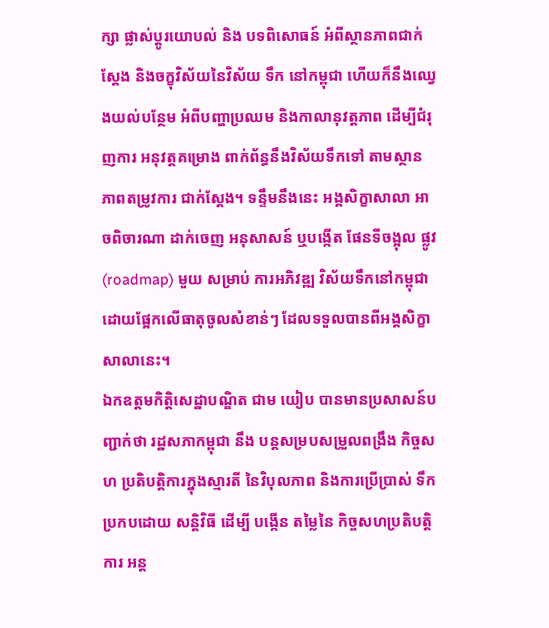ក្សា ផ្លាស់ប្តូរយោបល់ និង បទពិសោធន៍ អំពីស្ថានភាពជាក់ស្តែង និងចក្ខុវិស័យនៃវិស័យ ទឹក នៅកម្ពុជា ហើយក៏នឹងឈ្វេងយល់បន្ថែម អំពីបញ្ហាប្រឈម និងកាលានុវត្តភាព ដើម្បីជំរុញការ អនុវត្តគម្រោង ពាក់ព័ន្ធនឹងវិស័យទឹកទៅ តាមស្ថានភាពតម្រូវការ ជាក់ស្តែង។ ទន្ទឹមនឹងនេះ អង្គសិក្ខាសាលា អាចពិចារណា ដាក់ចេញ អនុសាសន៍ ឬបង្កើត ផែនទីចង្អុល ផ្លូវ (roadmap) មួយ សម្រាប់ ការអភិវឌ្ឍ វិស័យទឹកនៅកម្ពុជា ដោយផ្អែកលើធាតុចូលសំខាន់ៗ ដែលទទួលបានពីអង្គសិក្ខាសាលានេះ។
ឯកឧត្តមកិត្តិសេដ្ឋាបណ្ឌិត ជាម យៀប បានមានប្រសាសន៍បញ្ជាក់ថា រដ្ឋសភាកម្ពុជា នឹង បន្តសម្របសម្រួលពង្រឹង កិច្ចសហ ប្រតិបត្តិការក្នុងស្មារតី នៃវិបុលភាព និងការប្រើប្រាស់ ទឹកប្រកបដោយ សន្តិវិធី ដើម្បី បង្កើន តម្លៃនៃ កិច្ចសហប្រតិបត្តិការ អន្ត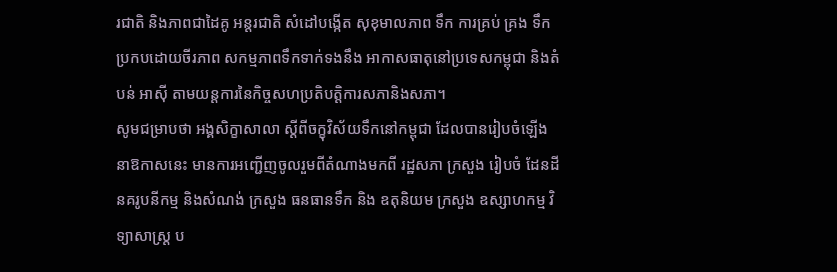រជាតិ និងភាពជាដៃគូ អន្តរជាតិ សំដៅបង្កើត សុខុមាលភាព ទឹក ការគ្រប់ គ្រង ទឹកប្រកបដោយចីរភាព សកម្មភាពទឹកទាក់ទងនឹង អាកាសធាតុនៅប្រទេសកម្ពុជា និងតំបន់ អាស៊ី តាមយន្តការនៃកិច្ចសហប្រតិបត្តិការសភានិងសភា។
សូមជម្រាបថា អង្គសិក្ខាសាលា ស្តីពីចក្ខុវិស័យទឹកនៅកម្ពុជា ដែលបានរៀបចំឡើងនាឱកាសនេះ មានការអញ្ជើញចូលរួមពីតំណាងមកពី រដ្ឋសភា ក្រសួង រៀបចំ ដែនដី នគរូបនីកម្ម និងសំណង់ ក្រសួង ធនធានទឹក និង ឧតុនិយម ក្រសួង ឧស្សាហកម្ម វិទ្យាសាស្រ្ត ប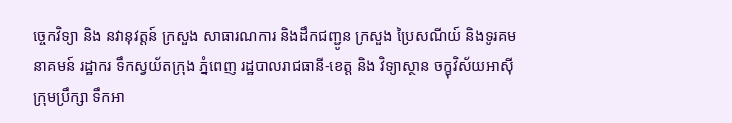ច្ចេកវិទ្យា និង នវានុវត្តន៍ ក្រសួង សាធារណការ និងដឹកជញ្ជូន ក្រសួង ប្រៃសណីយ៍ និងទូរគមនាគមន៍ រដ្ឋាករ ទឹកស្វយ័តក្រុង ភ្នំពេញ រដ្ឋបាលរាជធានី-ខេត្ត និង វិទ្យាស្ថាន ចក្ខុវិស័យអាស៊ី ក្រុមប្រឹក្សា ទឹកអា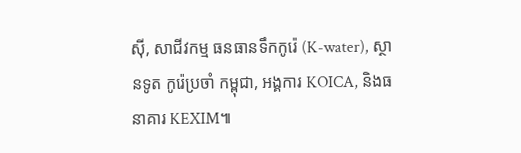ស៊ី, សាជីវកម្ម ធនធានទឹកកូរ៉េ (K-water), ស្ថានទូត កូរ៉េប្រចាំ កម្ពុជា, អង្គការ KOICA, និងធនាគារ KEXIM៕